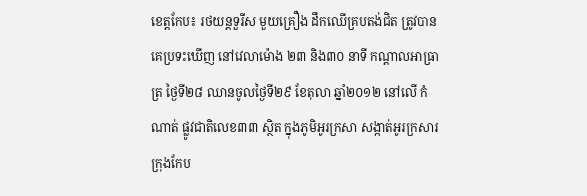ខេត្តកែប៖ រថយន្តទួរីស មួយគ្រឿង ដឹកឈើគ្របតង់ជិត ត្រូវបានគេប្រទះឃើញ នៅវេលាម៉ោង ២៣ និង៣០ នាទី កណ្តាលអាធ្រាត្រ ថ្ងៃទី២៨ ឈានចូលថ្ងៃទី២៩ ខែតុលា ឆ្នាំ២០១២ នៅលើ កំណាត់ ផ្លូវជាតិលេខ៣៣ ស្ថិត ក្នុងភូមិអូរក្រសា សង្កាត់អូរក្រសារ ក្រុងកែប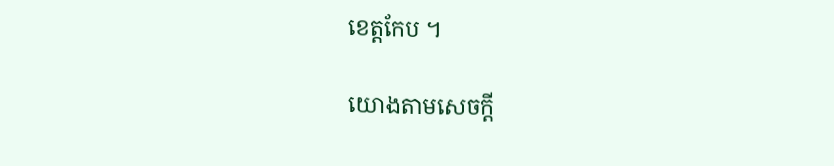ខេត្តកែប ។

យោងតាមសេចក្តី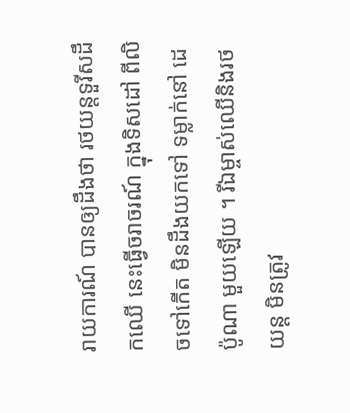រាយការណ៍ បានឲ្យដឹងថា រថយន្តទួរីសដឹកឈើ នេះធ្វើចរាចរណ៍ ក្នុងទិសដៅ ពីលិចទៅកើត មិនដឹងយកទៅ ទម្លាក់នៅ ដេប៉ូណា មួយឡើយ ។ រីឯម្ចាស់ឈើនិងរថយន្ត មិនត្រូវ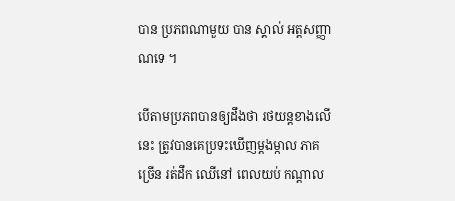បាន ប្រភពណាមួយ បាន ស្គាល់ អត្តសញ្ញាណទេ ។

បើតាមប្រភពបានឲ្យដឹងថា រថយន្តខាងលើនេះ ត្រូវបានគេប្រទះឃើញម្តងម្កាល ភាគច្រើន រត់ដឹក ឈើនៅ ពេលយប់ កណ្តាល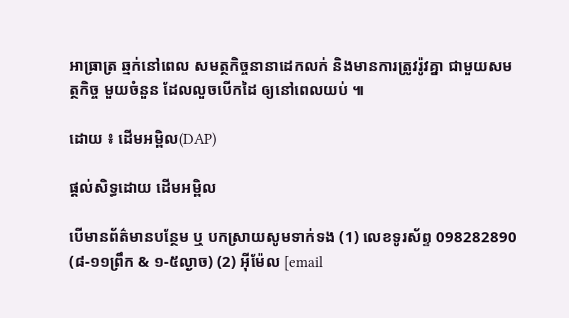អាធ្រាត្រ ឆ្មក់នៅពេល សមត្ថកិច្ចនានាដេកលក់ និងមានការត្រូវរ៉ូវគ្នា ជាមួយសមត្ថកិច្ច មួយចំនួន ដែលលួចបើកដៃ ឲ្យនៅពេលយប់ ៕

ដោយ ៖ ដើមអម្ពិល(DAP)

ផ្តល់សិទ្ធដោយ ដើមអម្ពិល

បើមានព័ត៌មានបន្ថែម ឬ បកស្រាយសូមទាក់ទង (1) លេខទូរស័ព្ទ 098282890 (៨-១១ព្រឹក & ១-៥ល្ងាច) (2) អ៊ីម៉ែល [email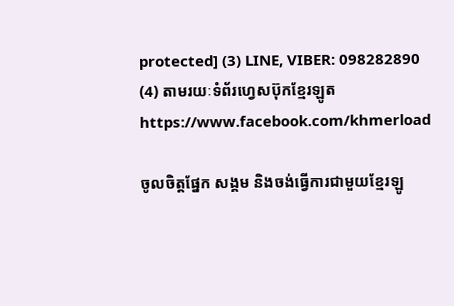protected] (3) LINE, VIBER: 098282890 (4) តាមរយៈទំព័រហ្វេសប៊ុកខ្មែរឡូត https://www.facebook.com/khmerload

ចូលចិត្តផ្នែក សង្គម និងចង់ធ្វើការជាមួយខ្មែរឡូ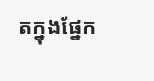តក្នុងផ្នែក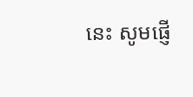នេះ សូមផ្ញើ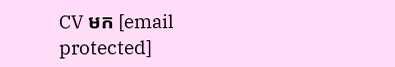CV មក [email protected]